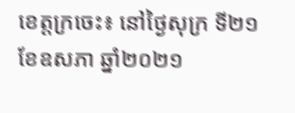ខេត្តក្រចេះ៖ នៅថ្ងៃសុក្រ ទី២១ ខែឧសភា ឆ្នាំ២០២១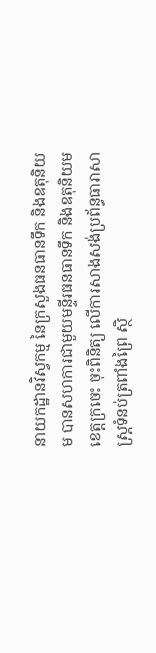នាយកដ្ឋានវិស្វកម្ម នៃក្រសួងធនធានទឹក និងឧតុនិយម បានសហការជាមួយមន្ទីរធនធានទឹក និងឧតុនិយមខេត្តក្រចេះ ចុះពិនិត្យ លើការសាងសង់ប្រព័ន្ធធារាសាស្រ្តទំនប់ត្រពាំងព្រៃ ស្ថិ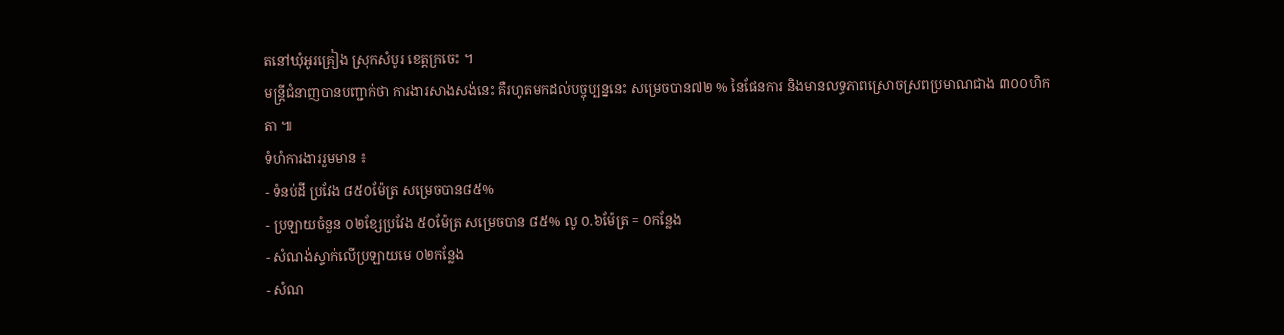តនៅឃុំអូរគ្រៀង ស្រុកសំបូរ ខេត្តក្រចេះ ។
មន្ត្រីជំនាញបានបញ្ជាក់ថា ការងារសាងសង់នេះ គឺរហូតមកដល់បច្ចុប្បន្ននេះ សម្រេចបាន៧២ % នៃផែនការ និងមានលទ្ធភាពស្រោចស្រពប្រមាណជាង ៣០០ហិកតា ៕
ទំហំការងាររួមមាន ៖
- ទំនប់ដី ប្រវែង ៨៥០ម៉ែត្រ សម្រេចបាន៨៥%
- ប្រឡាយចំនួន ០២ខ្សែប្រវែង ៥០ម៉ែត្រ សម្រេចបាន ៨៥% លូ ០.៦ម៉ែត្រ = ០កន្លែង
- សំណង់ស្ទាក់លើប្រឡាយមេ ០២កន្លែង
- សំណ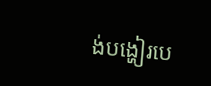ង់បង្ហៀរបេ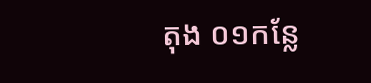តុង ០១កន្លែ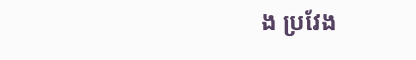ង ប្រវែង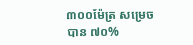៣០០ម៉ែត្រ សម្រេចបាន ៧០%